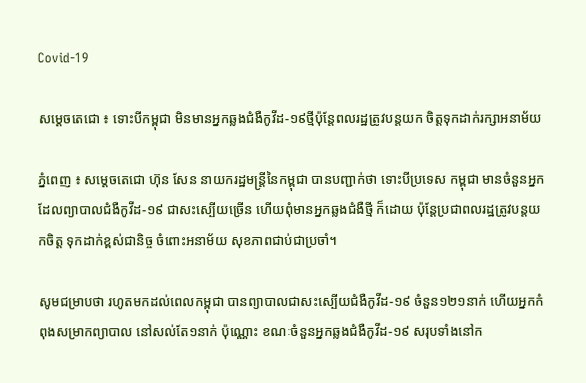Covid-19

សម្ដេចតេជោ ៖ ទោះបីកម្ពុជា មិនមានអ្នកឆ្លងជំងឺកូវីដ-១៩ថ្មីប៉ុន្តែពលរដ្ឋត្រូវបន្តយក ចិត្តទុកដាក់រក្សាអនាម័យ

ភ្នំពេញ ៖ សម្ដេចតេជោ ហ៊ុន សែន នាយករដ្ឋមន្ដ្រីនៃកម្ពុជា បានបញ្ជាក់ថា ទោះបីប្រទេស កម្ពុជា មានចំនួនអ្នកដែលព្យាបាលជំងឺកូវីដ-១៩ ជាសះស្បើយច្រើន ហើយពុំមានអ្នកឆ្លងជំងឺថ្មី ក៏ដោយ ប៉ុន្ដែប្រជាពលរដ្ឋត្រូវបន្តយកចិត្ត ទុកដាក់ខ្ពស់ជានិច្ច ចំពោះអនាម័យ សុខភាពជាប់ជាប្រចាំ។

សូមជម្រាបថា រហូតមកដល់ពេលកម្ពុជា បានព្យាបាលជាសះស្បើយជំងឺកូវីដ-១៩ ចំនួន១២១នាក់ ហើយអ្នកកំពុងសម្រាកព្យាបាល នៅសល់តែ១នាក់ ប៉ុណ្ណោះ ខណៈចំនួនអ្នកឆ្លងជំងឺកូវីដ-១៩ សរុបទាំងនៅក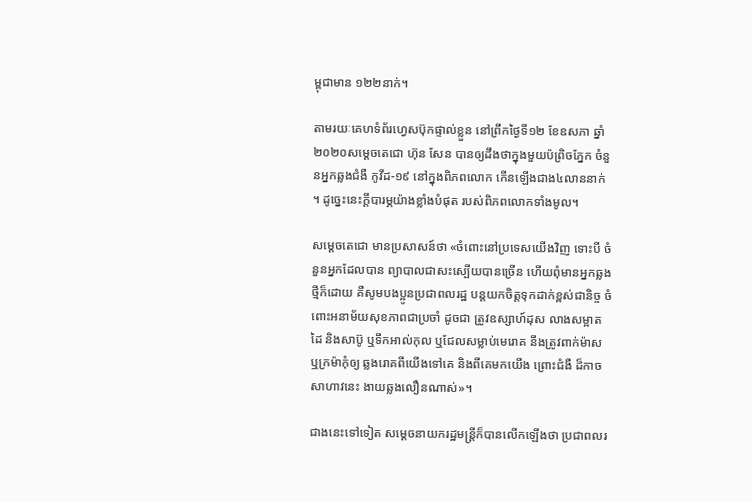ម្ពុជាមាន ១២២នាក់។

តាមរយៈគេហទំព័រហ្វេសប៊ុកផ្ទាល់ខ្លួន នៅព្រឹកថ្ងៃទី១២ ខែឧសភា ឆ្នាំ២០២០សម្ដេចតេជោ ហ៊ុន សែន បានឲ្យដឹងថាក្នុងមួយប៉ព្រិចភ្នែក ចំនួនអ្នកឆ្លងជំងឺ កូវីដ-១៩ នៅក្នុងពិភពលោក កើនឡើងជាង៤លាននាក់ ។ ដូច្នេះនេះក្តីបារម្ភយ៉ាងខ្លាំងបំផុត របស់ពិភពលោកទាំងមូល។

សម្ដេចតេជោ មានប្រសាសន៍ថា «ចំពោះនៅប្រទេសយើងវិញ ទោះបី ចំនួនអ្នកដែលបាន ព្យាបាលជាសះស្បើយបានច្រើន ហើយពុំមានអ្នកឆ្លងថ្មីក៏ដោយ គឺសូមបងប្អូនប្រជាពលរដ្ឋ បន្តយកចិត្តទុកដាក់ខ្ពស់ជានិច្ច ចំពោះអនាម័យសុខភាពជាប្រចាំ ដូចជា ត្រូវឧស្សាហ៍ដុស លាងសម្អាតដៃ និងសាប៊ូ ឬទឹកអាល់កុល ឬជែលសម្លាប់មេរោគ នឹងត្រូវពាក់ម៉ាស ឬក្រម៉ាកុំឲ្យ ឆ្លងរោគពីយើងទៅគេ និងពីគេមកយើង ព្រោះជំងឺ ដ៏កាចសាហាវនេះ ងាយឆ្លងលឿនណាស់»។

ជាងនេះទៅទៀត សម្ដេចនាយករដ្ឋមន្ដ្រីក៏បានលើកឡើងថា ប្រជាពលរ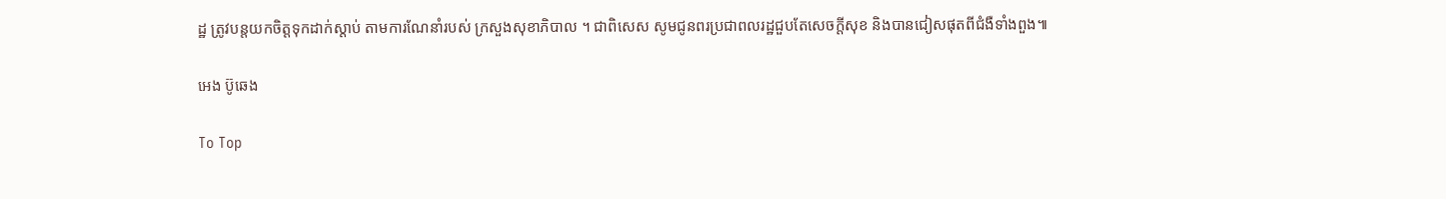ដ្ឋ ត្រូវបន្តយកចិត្តទុកដាក់ស្តាប់ តាមការណែនាំរបស់ ក្រសួងសុខាភិបាល ។ ជាពិសេស សូមជូនពរប្រជាពលរដ្ឋជួបតែសេចក្តីសុខ និងបានជៀសផុតពីជំងឺទាំងពួង៕

អេង ប៊ូឆេង

To Top